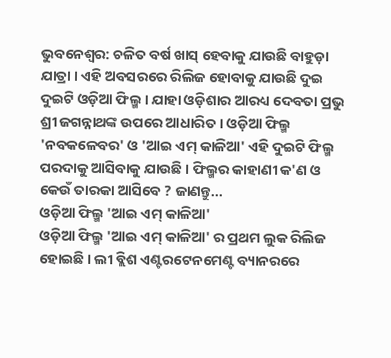ଭୁବନେଶ୍ୱର: ଚଳିତ ବର୍ଷ ଖାସ୍ ହେବାକୁ ଯାଉଛି ବାହୁଡ଼ା ଯାତ୍ରା । ଏହି ଅବସରରେ ରିଲିଜ ହୋବାକୁ ଯାଉଛି ଦୁଇ ଦୁଇଟି ଓଡ଼ିଆ ଫିଲ୍ମ । ଯାହା ଓଡ଼ିଶାର ଆରଧ୍ୟ ଦେବତା ପ୍ରଭୁ ଶ୍ରୀ ଜଗନ୍ନାଥଙ୍କ ଉପରେ ଆଧାରିତ । ଓଡ଼ିଆ ଫିଲ୍ମ 'ନବକଳେବର' ଓ 'ଆଇ ଏମ୍ କାଳିଆ' ଏହି ଦୁଇଟି ଫିଲ୍ମ ପରଦାକୁ ଆସିବାକୁ ଯାଉଛି । ଫିଲ୍ମର କାହାଣୀ କ'ଣ ଓ କେଉଁ ତାରକା ଆସିବେ ? ଜାଣନ୍ତୁ...
ଓଡ଼ିଆ ଫିଲ୍ମ 'ଆଇ ଏମ୍ କାଳିଆ'
ଓଡ଼ିଆ ଫିଲ୍ମ 'ଆଇ ଏମ୍ କାଳିଆ' ର ପ୍ରଥମ ଲୁକ ରିଲିଜ ହୋଇଛି । ଲୀ ବ୍ଲିଶ ଏଣ୍ଟରଟେନମେଣ୍ଟ ବ୍ୟାନରରେ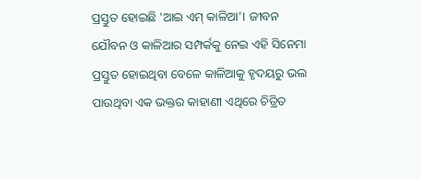ପ୍ରସ୍ତୁତ ହୋଇଛି 'ଆଇ ଏମ୍ କାଳିଆ'। ଜୀବନ ଯୌବନ ଓ କାଳିଆର ସମ୍ପର୍କକୁ ନେଇ ଏହି ସିନେମା ପ୍ରସ୍ତୁତ ହୋଇଥିବା ବେଳେ କାଳିଆକୁ ହୃଦୟରୁ ଭଲ ପାଉଥିବା ଏକ ଭକ୍ତର କାହାଣୀ ଏଥିରେ ଚିତ୍ରିତ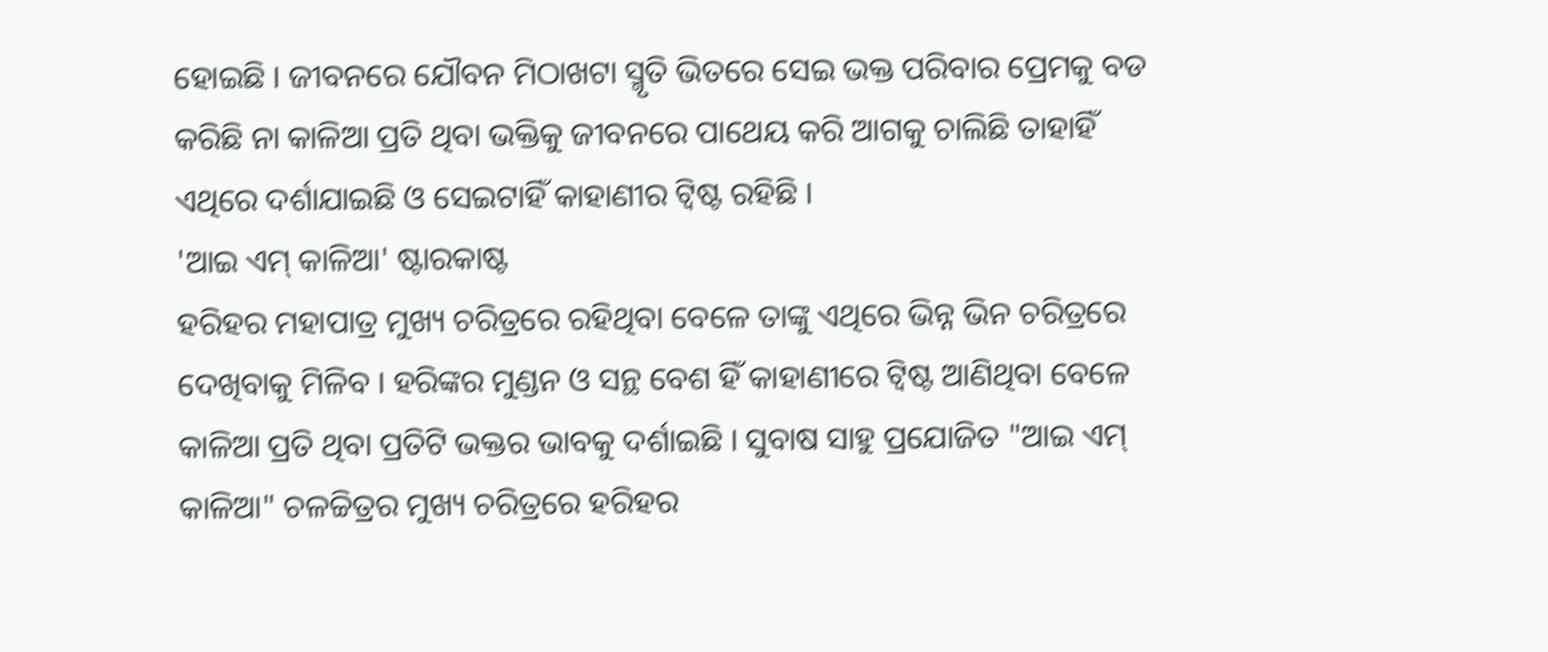ହୋଇଛି । ଜୀବନରେ ଯୌବନ ମିଠାଖଟା ସ୍ମୃତି ଭିତରେ ସେଇ ଭକ୍ତ ପରିବାର ପ୍ରେମକୁ ବଡ କରିଛି ନା କାଳିଆ ପ୍ରତି ଥିବା ଭକ୍ତିକୁ ଜୀବନରେ ପାଥେୟ କରି ଆଗକୁ ଚାଲିଛି ତାହାହିଁ ଏଥିରେ ଦର୍ଶାଯାଇଛି ଓ ସେଇଟାହିଁ କାହାଣୀର ଟ୍ଵିଷ୍ଟ ରହିଛି ।
'ଆଇ ଏମ୍ କାଳିଆ' ଷ୍ଟାରକାଷ୍ଟ
ହରିହର ମହାପାତ୍ର ମୁଖ୍ୟ ଚରିତ୍ରରେ ରହିଥିବା ବେଳେ ତାଙ୍କୁ ଏଥିରେ ଭିନ୍ନ ଭିନ ଚରିତ୍ରରେ ଦେଖିବାକୁ ମିଳିବ । ହରିଙ୍କର ମୁଣ୍ଡନ ଓ ସନ୍ଥ ବେଶ ହିଁ କାହାଣୀରେ ଟ୍ଵିଷ୍ଟ ଆଣିଥିବା ବେଳେ କାଳିଆ ପ୍ରତି ଥିବା ପ୍ରତିଟି ଭକ୍ତର ଭାବକୁ ଦର୍ଶାଇଛି । ସୁବାଷ ସାହୁ ପ୍ରଯୋଜିତ "ଆଇ ଏମ୍ କାଳିଆ" ଚଳଚ୍ଚିତ୍ରର ମୁଖ୍ୟ ଚରିତ୍ରରେ ହରିହର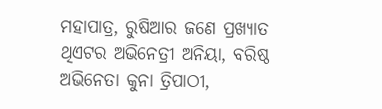ମହାପାତ୍ର, ରୁଷିଆର ଜଣେ ପ୍ରଖ୍ୟାତ ଥିଏଟର ଅଭିନେତ୍ରୀ ଅନିୟା, ବରିଷ୍ଠ ଅଭିନେତା କୁନା ତ୍ରିପାଠୀ,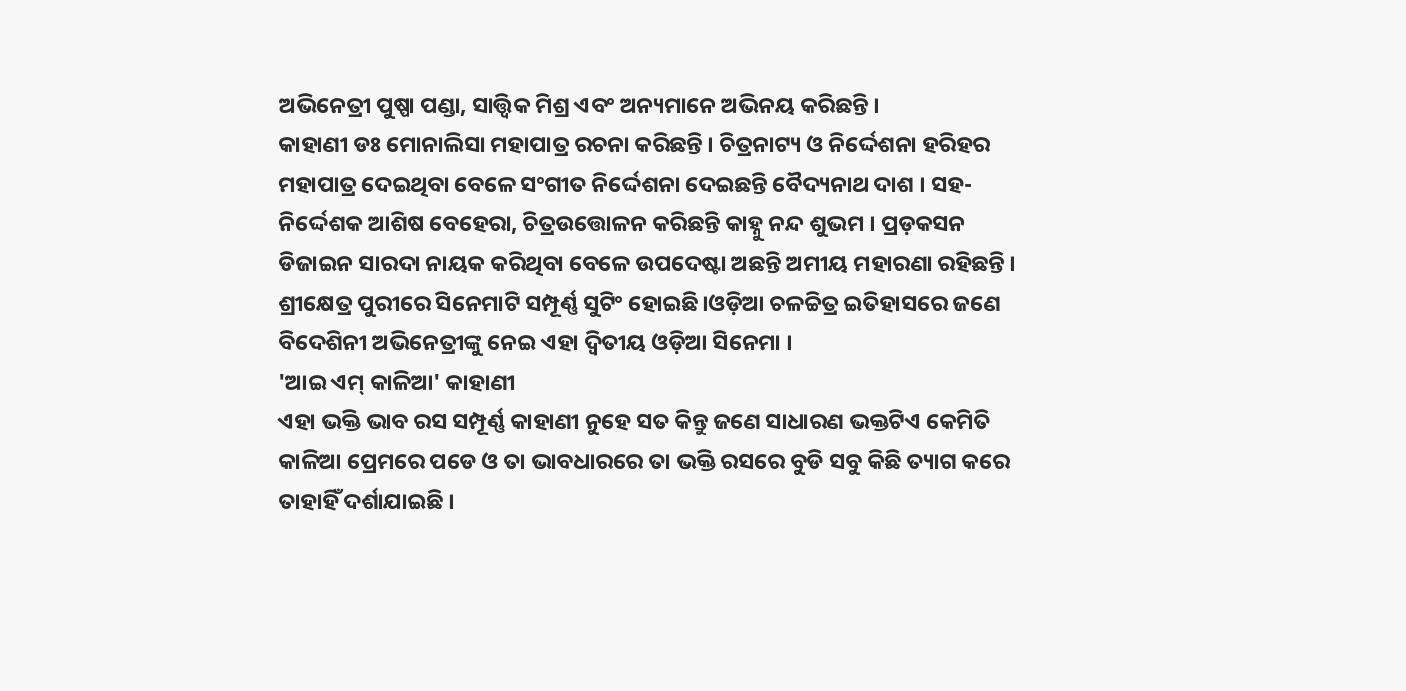ଅଭିନେତ୍ରୀ ପୁଷ୍ପା ପଣ୍ଡା, ସାତ୍ତ୍ୱିକ ମିଶ୍ର ଏବଂ ଅନ୍ୟମାନେ ଅଭିନୟ କରିଛନ୍ତି ।
କାହାଣୀ ଡଃ ମୋନାଲିସା ମହାପାତ୍ର ରଚନା କରିଛନ୍ତି । ଚିତ୍ରନାଟ୍ୟ ଓ ନିର୍ଦ୍ଦେଶନା ହରିହର ମହାପାତ୍ର ଦେଇଥିବା ବେଳେ ସଂଗୀତ ନିର୍ଦ୍ଦେଶନା ଦେଇଛନ୍ତି ବୈଦ୍ୟନାଥ ଦାଶ । ସହ-ନିର୍ଦ୍ଦେଶକ ଆଶିଷ ବେହେରା, ଚିତ୍ରଉତ୍ତୋଳନ କରିଛନ୍ତି କାହ୍ନୁ ନନ୍ଦ ଶୁଭମ । ପ୍ରଡ଼କସନ ଡିଜାଇନ ସାରଦା ନାୟକ କରିଥିବା ବେଳେ ଉପଦେଷ୍ଟା ଅଛନ୍ତି ଅମୀୟ ମହାରଣା ରହିଛନ୍ତି । ଶ୍ରୀକ୍ଷେତ୍ର ପୁରୀରେ ସିନେମାଟି ସମ୍ପୂର୍ଣ୍ଣ ସୁଟିଂ ହୋଇଛି।ଓଡ଼ିଆ ଚଳଚ୍ଚିତ୍ର ଇତିହାସରେ ଜଣେ ବିଦେଶିନୀ ଅଭିନେତ୍ରୀଙ୍କୁ ନେଇ ଏହା ଦ୍ବିତୀୟ ଓଡ଼ିଆ ସିନେମା ।
'ଆଇ ଏମ୍ କାଳିଆ' କାହାଣୀ
ଏହା ଭକ୍ତି ଭାବ ରସ ସମ୍ପୂର୍ଣ୍ଣ କାହାଣୀ ନୁହେ ସତ କିନ୍ତୁ ଜଣେ ସାଧାରଣ ଭକ୍ତଟିଏ କେମିତି କାଳିଆ ପ୍ରେମରେ ପଡେ ଓ ତା ଭାବଧାରରେ ତା ଭକ୍ତି ରସରେ ବୁଡି ସବୁ କିଛି ତ୍ୟାଗ କରେ ତାହାହିଁ ଦର୍ଶାଯାଇଛି ।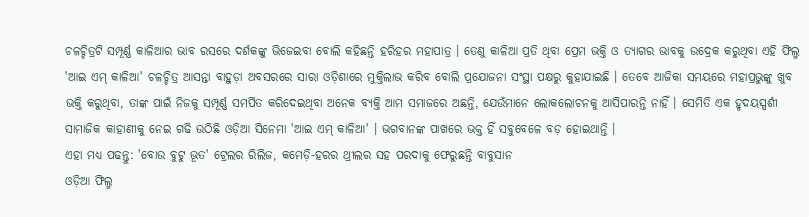ଚଳଚ୍ଚିତ୍ରଟି ସମ୍ପୂର୍ଣ୍ଣ କାଳିଆର ଭାବ ରସରେ ଦର୍ଶକଙ୍କୁ ଭିଜେଇବା ବୋଲି କହିଛନ୍ତି ହରିହର ମହାପାତ୍ର । ତେଣୁ କାଳିଆ ପ୍ରତି ଥିବା ପ୍ରେମ ଭକ୍ତି ଓ ତ୍ୟାଗର ଭାବକୁ ଉଦ୍ରେକ କରୁଥିବା ଏହି ଫିଲ୍ମ 'ଆଇ ଏମ୍ କାଳିଆ' ଚଳଚ୍ଚିତ୍ର ଆସନ୍ତା ବାହୁଡ଼ା ଅବସରରେ ସାରା ଓଡ଼ିଶାରେ ମୁକ୍ତିଲାଭ କରିବ ବୋଲି ପ୍ରଯୋଜନା ସଂସ୍ଥା ପକ୍ଷରୁ କୁହାଯାଇଛି । ତେବେ ଆଜିକା ସମୟରେ ମହାପ୍ରଭୁଙ୍କୁ ଖୁବ ଭକ୍ତି କରୁଥିବା, ତାଙ୍କ ପାଇଁ ନିଜକୁ ସମ୍ପୂର୍ଣ୍ଣ ସମର୍ପିତ କରିଦେଇଥିବା ଅନେକ ବ୍ୟକ୍ତି ଆମ ସମାଜରେ ଅଛନ୍ତି, ଯେଉଁମାନେ ଲୋକଲୋଚନକୁ ଆସିପାରନ୍ତି ନାହିଁ । ସେମିତି ଏକ ହୃଦୟସ୍ପର୍ଶୀ ସାମାଜିକ କାହାଣୀକୁ ନେଇ ଗଢି ଉଠିଛି ଓଡ଼ିଆ ସିନେମା 'ଆଇ ଏମ୍ କାଳିଆ' । ଭଗବାନଙ୍କ ପାଖରେ ଭକ୍ତ ହିଁ ସବୁବେଳେ ବଡ଼ ହୋଇଥାନ୍ତି ।
ଏହା ମଧ୍ୟ ପଢନ୍ତୁ: 'ବୋଉ ବୁଟୁ ଭୂତ' ଟ୍ରେଲର ରିଲିଜ, କମେଡ଼ି-ହରର ଥ୍ରୀଲର ସହ ପରଦାକୁ ଫେରୁଛନ୍ତି ବାବୁସାନ
ଓଡ଼ିଆ ଫିଲ୍ମ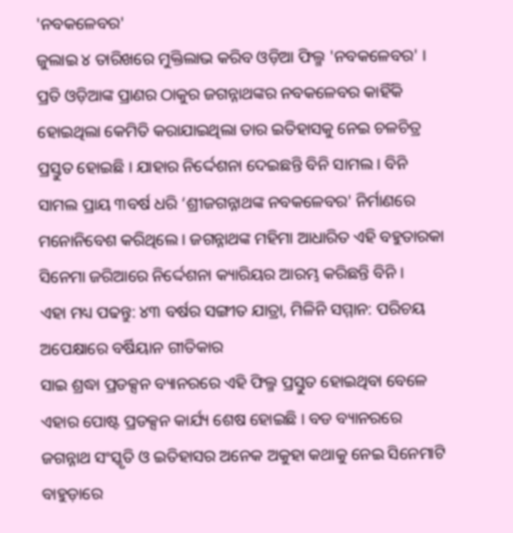'ନବକଳେବର'
ଜୁଲାଇ ୪ ତାରିଖରେ ମୁକ୍ତିଲାଭ କରିବ ଓଡ଼ିଆ ଫିଲ୍ମ 'ନବକଳେବର' । ପ୍ରତି ଓଡ଼ିଆଙ୍କ ପ୍ରାଣର ଠାକୁର ଜଗନ୍ନାଥଙ୍କର ନବକଳେବର କାହିଁକି ହୋଇଥିଲା କେମିତି କରାଯାଇଥିଲା ତାର ଇତିହାସକୁ ନେଇ ଚଳଚିତ୍ର ପ୍ରସ୍ତୁତ ହୋଇଛି । ଯାହାର ନିର୍ଦ୍ଦେଶନା ଦେଇଛନ୍ତି ବିନି ସାମଲ । ବିନି ସାମଲ ପ୍ରାୟ ୩ବର୍ଷ ଧରି ‘ଶ୍ରୀଜଗନ୍ନାଥଙ୍କ ନବକଳେବର' ନିର୍ମାଣରେ ମନୋନିବେଶ କରିଥିଲେ । ଜଗନ୍ନାଥଙ୍କ ମହିମା ଆଧାରିତ ଏହି ବହୁତାରକା ସିନେମା ଜରିଆରେ ନିର୍ଦ୍ଦେଶନା କ୍ୟାରିୟର ଆରମ୍ଭ କରିଛନ୍ତି ବିନି ।
ଏହା ମଧ୍ୟ ପଢନ୍ତୁ: ୪୩ ବର୍ଷର ସଙ୍ଗୀତ ଯାତ୍ରା, ମିଳିନି ସମ୍ମାନ: ପରିଚୟ ଅପେକ୍ଷାରେ ବର୍ଷିୟାନ ଗୀତିକାର
ସାଇ ଶ୍ରଦ୍ଧା ପ୍ରଡକ୍ସନ ବ୍ୟାନରରେ ଏହି ଫିଲ୍ମ ପ୍ରସ୍ତୁତ ହୋଇଥିବା ବେଳେ ଏହାର ପୋଷ୍ଟ ପ୍ରଡକ୍ସନ କାର୍ଯ୍ୟ ଶେଷ ହୋଇଛି । ବଡ ବ୍ୟାନରରେ ଜଗନ୍ନାଥ ସଂସ୍କୃତି ଓ ଇତିହାସର ଅନେକ ଅକୁହା କଥାକୁ ନେଇ ସିନେମାଟି ବାହୁଡ଼ାରେ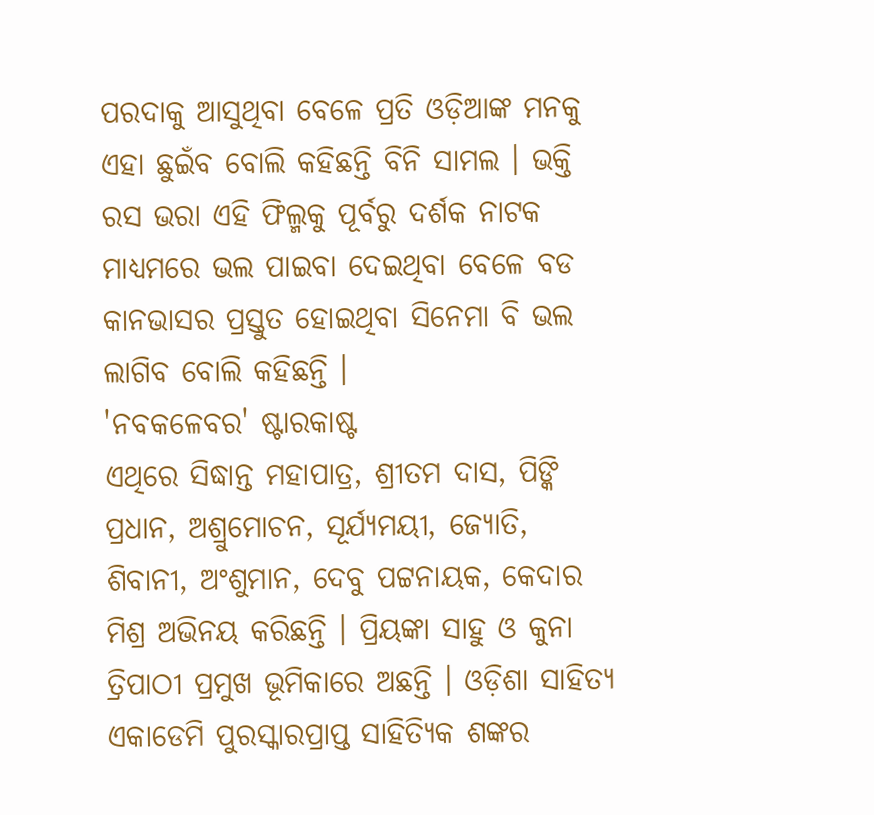ପରଦାକୁ ଆସୁଥିବା ବେଳେ ପ୍ରତି ଓଡ଼ିଆଙ୍କ ମନକୁ ଏହା ଛୁଇଁବ ବୋଲି କହିଛନ୍ତି ବିନି ସାମଲ । ଭକ୍ତି ରସ ଭରା ଏହି ଫିଲ୍ମକୁ ପୂର୍ବରୁ ଦର୍ଶକ ନାଟକ ମାଧ୍ୟମରେ ଭଲ ପାଇବା ଦେଇଥିବା ବେଳେ ବଡ କାନଭାସର ପ୍ରସ୍ତୁତ ହୋଇଥିବା ସିନେମା ବି ଭଲ ଲାଗିବ ବୋଲି କହିଛନ୍ତି ।
'ନବକଳେବର' ଷ୍ଟାରକାଷ୍ଟ
ଏଥିରେ ସିଦ୍ଧାନ୍ତ ମହାପାତ୍ର, ଶ୍ରୀତମ ଦାସ, ପିଙ୍କି ପ୍ରଧାନ, ଅଶ୍ରୁମୋଚନ, ସୂର୍ଯ୍ୟମୟୀ, ଜ୍ୟୋତି, ଶିବାନୀ, ଅଂଶୁମାନ, ଦେବୁ ପଟ୍ଟନାୟକ, କେଦାର ମିଶ୍ର ଅଭିନୟ କରିଛନ୍ତି । ପ୍ରିୟଙ୍କା ସାହୁ ଓ କୁନା ତ୍ରିପାଠୀ ପ୍ରମୁଖ ଭୂମିକାରେ ଅଛନ୍ତି । ଓଡ଼ିଶା ସାହିତ୍ୟ ଏକାଡେମି ପୁରସ୍କାରପ୍ରାପ୍ତ ସାହିତ୍ୟିକ ଶଙ୍କର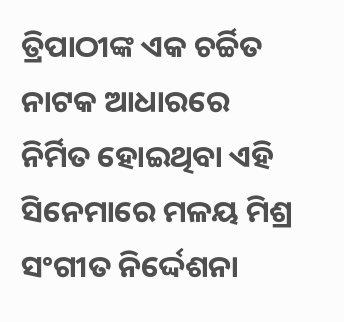ତ୍ରିପାଠୀଙ୍କ ଏକ ଚର୍ଚ୍ଚିତ ନାଟକ ଆଧାରରେ ନିର୍ମିତ ହୋଇଥିବା ଏହି ସିନେମାରେ ମଳୟ ମିଶ୍ର ସଂଗୀତ ନିର୍ଦ୍ଦେଶନା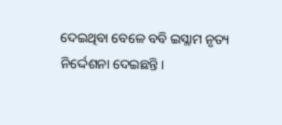ଦେଇଥିବା ବେଳେ ବବି ଇସ୍ଲାମ ନୃତ୍ୟ ନିର୍ଦ୍ଦେଶନା ଦେଇଛନ୍ତି।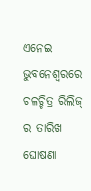ଏନେଇ ଭୁବନେଶ୍ବରରେ ଚଳଚ୍ଚିତ୍ର ରିଲିଜ୍ ର ତାରିଖ ଘୋଷଣା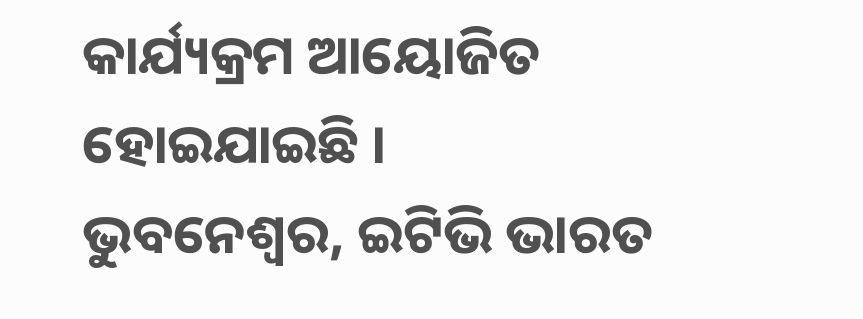କାର୍ଯ୍ୟକ୍ରମ ଆୟୋଜିତ ହୋଇଯାଇଛି ।
ଭୁବନେଶ୍ୱର, ଇଟିଭି ଭାରତ